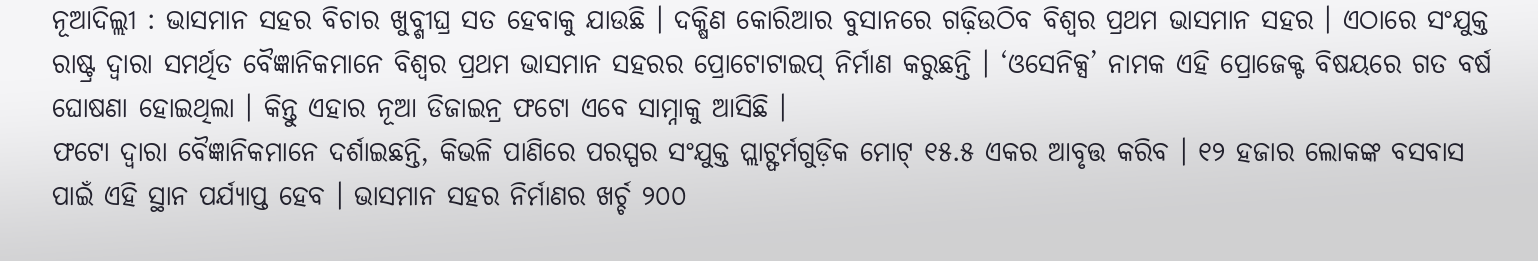ନୂଆଦିଲ୍ଲୀ : ଭାସମାନ ସହର ବିଚାର ଖୁବ୍ଶୀଘ୍ର ସତ ହେବାକୁ ଯାଉଛି । ଦକ୍ଷିଣ କୋରିଆର ବୁସାନରେ ଗଢ଼ିଉଠିବ ବିଶ୍ୱର ପ୍ରଥମ ଭାସମାନ ସହର । ଏଠାରେ ସଂଯୁକ୍ତ ରାଷ୍ଟ୍ର ଦ୍ୱାରା ସମର୍ଥିତ ବୈଜ୍ଞାନିକମାନେ ବିଶ୍ୱର ପ୍ରଥମ ଭାସମାନ ସହରର ପ୍ରୋଟୋଟାଇପ୍ ନିର୍ମାଣ କରୁଛନ୍ତି । ‘ଓସେନିକ୍ସ’ ନାମକ ଏହି ପ୍ରୋଜେକ୍ଟ ବିଷୟରେ ଗତ ବର୍ଷ ଘୋଷଣା ହୋଇଥିଲା । କିନ୍ତୁ ଏହାର ନୂଆ ଡିଜାଇନ୍ର ଫଟୋ ଏବେ ସାମ୍ନାକୁ ଆସିଛି ।
ଫଟୋ ଦ୍ୱାରା ବୈଜ୍ଞାନିକମାନେ ଦର୍ଶାଇଛନ୍ତି, କିଭଳି ପାଣିରେ ପରସ୍ପର ସଂଯୁକ୍ତ ପ୍ଲାଟ୍ଫର୍ମଗୁଡ଼ିକ ମୋଟ୍ ୧୫.୫ ଏକର ଆବୃତ୍ତ କରିବ । ୧୨ ହଜାର ଲୋକଙ୍କ ବସବାସ ପାଇଁ ଏହି ସ୍ଥାନ ପର୍ଯ୍ୟାପ୍ତ ହେବ । ଭାସମାନ ସହର ନିର୍ମାଣର ଖର୍ଚ୍ଚ ୨୦୦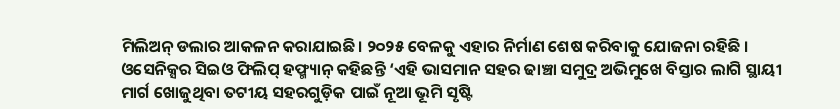ମିଲିଅନ୍ ଡଲାର ଆକଳନ କରାଯାଇଛି। ୨୦୨୫ ବେଳକୁ ଏହାର ନିର୍ମାଣ ଶେଷ କରିବାକୁ ଯୋଜନା ରହିଛି । ଓସେନିକ୍ସର ସିଇଓ ଫିଲିପ୍ ହଫ୍ମ୍ୟାନ୍ କହିଛନ୍ତି ‘ଏହି ଭାସମାନ ସହର ଢାଞ୍ଚା ସମୁଦ୍ର ଅଭିମୁଖେ ବିସ୍ତାର ଲାଗି ସ୍ଥାୟୀ ମାର୍ଗ ଖୋଜୁଥିବା ତଟୀୟ ସହରଗୁଡ଼ିକ ପାଇଁ ନୂଆ ଭୂମି ସୃଷ୍ଟି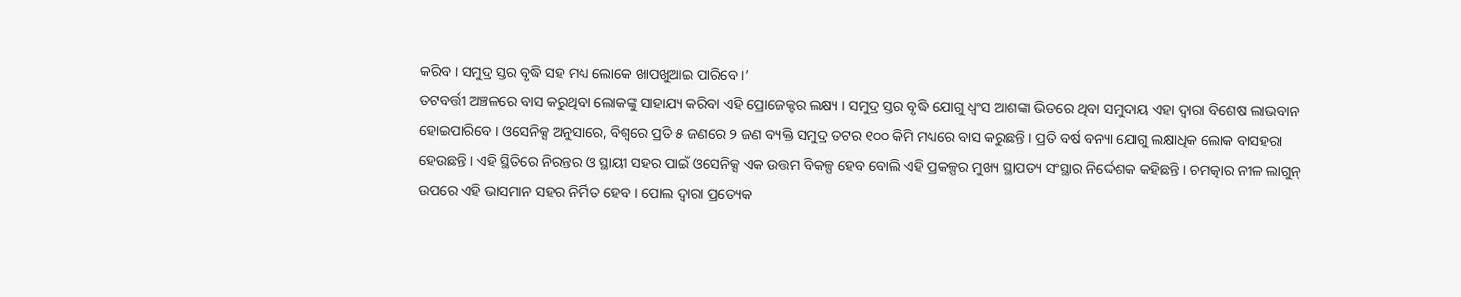କରିବ । ସମୁଦ୍ର ସ୍ତର ବୃଦ୍ଧି ସହ ମଧ୍ୟ ଲୋକେ ଖାପଖୁଆଇ ପାରିବେ ।’
ତଟବର୍ତ୍ତୀ ଅଞ୍ଚଳରେ ବାସ କରୁଥିବା ଲୋକଙ୍କୁ ସାହାଯ୍ୟ କରିବା ଏହି ପ୍ରୋଜେକ୍ଟର ଲକ୍ଷ୍ୟ । ସମୁଦ୍ର ସ୍ତର ବୃଦ୍ଧି ଯୋଗୁ ଧ୍ୱଂସ ଆଶଙ୍କା ଭିତରେ ଥିବା ସମୁଦାୟ ଏହା ଦ୍ୱାରା ବିଶେଷ ଲାଭବାନ ହୋଇପାରିବେ । ଓସେନିକ୍ସ ଅନୁସାରେ, ବିଶ୍ୱରେ ପ୍ରତି ୫ ଜଣରେ ୨ ଜଣ ବ୍ୟକ୍ତି ସମୁଦ୍ର ତଟର ୧୦୦ କିମି ମଧ୍ୟରେ ବାସ କରୁଛନ୍ତି । ପ୍ରତି ବର୍ଷ ବନ୍ୟା ଯୋଗୁ ଲକ୍ଷାଧିକ ଲୋକ ବାସହରା ହେଉଛନ୍ତି । ଏହି ସ୍ଥିତିରେ ନିରନ୍ତର ଓ ସ୍ଥାୟୀ ସହର ପାଇଁ ଓସେନିକ୍ସ ଏକ ଉତ୍ତମ ବିକଳ୍ପ ହେବ ବୋଲି ଏହି ପ୍ରକଳ୍ପର ମୁଖ୍ୟ ସ୍ଥାପତ୍ୟ ସଂସ୍ଥାର ନିର୍ଦ୍ଦେଶକ କହିଛନ୍ତି । ଚମତ୍କାର ନୀଳ ଲାଗୁନ୍ ଉପରେ ଏହି ଭାସମାନ ସହର ନିର୍ମିତ ହେବ । ପୋଲ ଦ୍ୱାରା ପ୍ରତ୍ୟେକ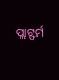ପ୍ଲାଟ୍ଫର୍ମ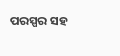ପରସ୍ପର ସହ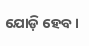ଯୋଡ଼ି ହେବ ।